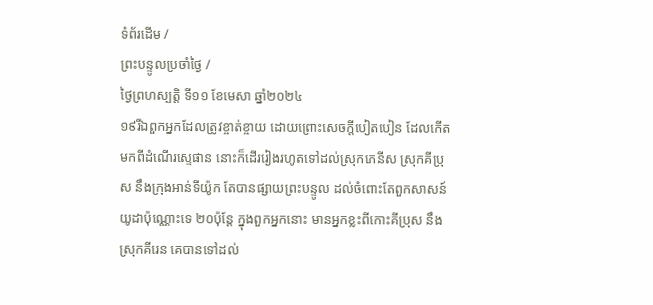ទំព័រដើម /
ព្រះបន្ទូលប្រចាំថ្ងៃ /
ថ្ងៃព្រហស្បតិ្ត ទី១១ ខែមេសា ឆ្នាំ២០២៤
១៩រីឯពួកអ្នកដែលត្រូវខ្ចាត់ខ្ចាយ ដោយព្រោះសេចក្ដីបៀតបៀន ដែលកើតមកពីដំណើរស្ទេផាន នោះក៏ដើររៀងរហូតទៅដល់ស្រុកភេនីស ស្រុកគីប្រុស នឹងក្រុងអាន់ទីយ៉ូក តែបានផ្សាយព្រះបន្ទូល ដល់ចំពោះតែពួកសាសន៍យូដាប៉ុណ្ណោះទេ ២០ប៉ុន្តែ ក្នុងពួកអ្នកនោះ មានអ្នកខ្លះពីកោះគីប្រុស នឹងស្រុកគីរេន គេបានទៅដល់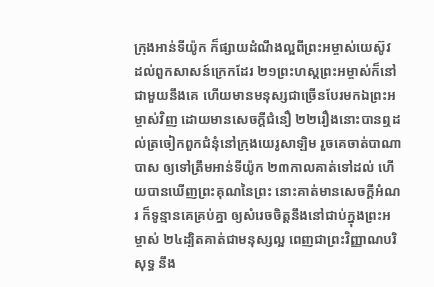ក្រុងអាន់ទីយ៉ូក ក៏ផ្សាយដំណឹងល្អពីព្រះអម្ចាស់យេស៊ូវ ដល់ពួកសាសន៍ក្រេកដែរ ២១ព្រះហស្តព្រះអម្ចាស់ក៏នៅជាមួយនឹងគេ ហើយមានមនុស្សជាច្រើនបែរមកឯព្រះអម្ចាស់វិញ ដោយមានសេចក្ដីជំនឿ ២២រឿងនោះបានឮដល់ត្រចៀកពួកជំនុំនៅក្រុងយេរូសាឡិម រួចគេចាត់បាណាបាស ឲ្យទៅត្រឹមអាន់ទីយ៉ូក ២៣កាលគាត់ទៅដល់ ហើយបានឃើញព្រះគុណនៃព្រះ នោះគាត់មានសេចក្ដីអំណរ ក៏ទូន្មានគេគ្រប់គ្នា ឲ្យសំរេចចិត្តនឹងនៅជាប់ក្នុងព្រះអម្ចាស់ ២៤ដ្បិតគាត់ជាមនុស្សល្អ ពេញជាព្រះវិញ្ញាណបរិសុទ្ធ នឹង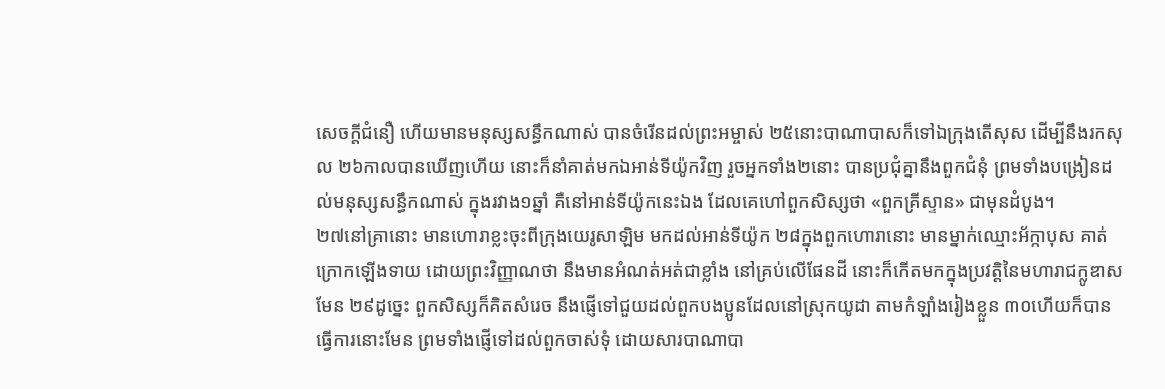សេចក្ដីជំនឿ ហើយមានមនុស្សសន្ធឹកណាស់ បានចំរើនដល់ព្រះអម្ចាស់ ២៥នោះបាណាបាសក៏ទៅឯក្រុងតើសុស ដើម្បីនឹងរកសុល ២៦កាលបានឃើញហើយ នោះក៏នាំគាត់មកឯអាន់ទីយ៉ូកវិញ រួចអ្នកទាំង២នោះ បានប្រជុំគ្នានឹងពួកជំនុំ ព្រមទាំងបង្រៀនដល់មនុស្សសន្ធឹកណាស់ ក្នុងរវាង១ឆ្នាំ គឺនៅអាន់ទីយ៉ូកនេះឯង ដែលគេហៅពួកសិស្សថា «ពួកគ្រីស្ទាន» ជាមុនដំបូង។
២៧នៅគ្រានោះ មានហោរាខ្លះចុះពីក្រុងយេរូសាឡិម មកដល់អាន់ទីយ៉ូក ២៨ក្នុងពួកហោរានោះ មានម្នាក់ឈ្មោះអ័ក្កាបុស គាត់ក្រោកឡើងទាយ ដោយព្រះវិញ្ញាណថា នឹងមានអំណត់អត់ជាខ្លាំង នៅគ្រប់លើផែនដី នោះក៏កើតមកក្នុងប្រវត្តិនៃមហារាជក្លូឌាសមែន ២៩ដូច្នេះ ពួកសិស្សក៏គិតសំរេច នឹងផ្ញើទៅជួយដល់ពួកបងប្អូនដែលនៅស្រុកយូដា តាមកំឡាំងរៀងខ្លួន ៣០ហើយក៏បានធ្វើការនោះមែន ព្រមទាំងផ្ញើទៅដល់ពួកចាស់ទុំ ដោយសារបាណាបា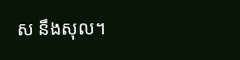ស នឹងសុល។